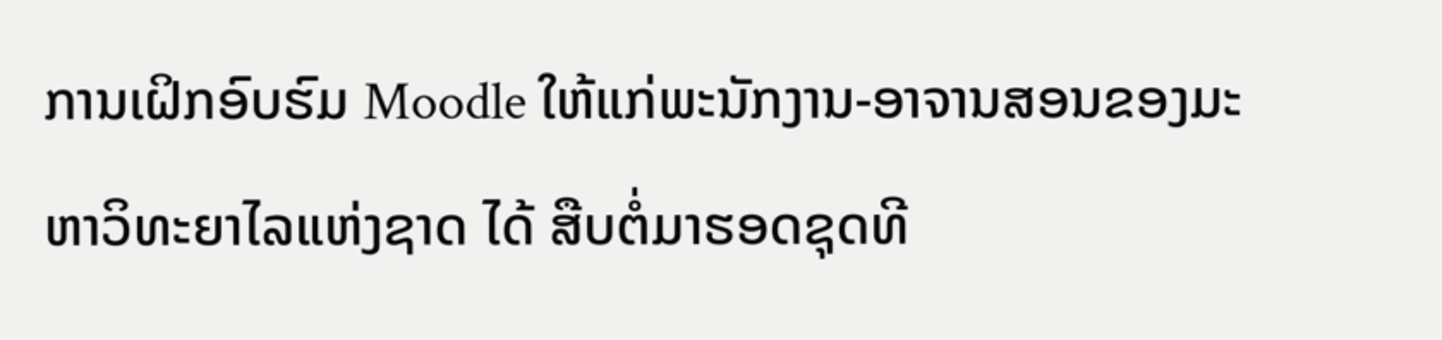ການເຝິກອົບຮົມ Moodle ໃຫ້ແກ່ພະນັກງານ-ອາຈານສອນຂອງມະຫາວິທະຍາໄລແຫ່ງຊາດ ໄດ້ ສືບຕໍ່ມາຮອດຊຸດທີ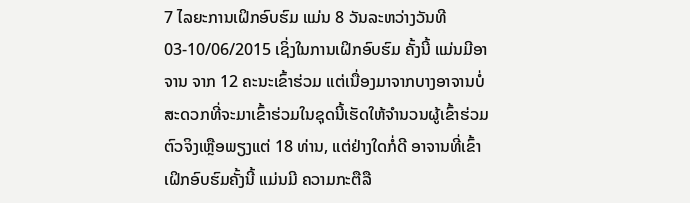7 ໄລຍະການເຝິກອົບຮົມ ແມ່ນ 8 ວັນລະຫວ່າງວັນທີ 03-10/06/2015 ເຊິ່ງໃນການເຝິກອົບຮົມ ຄັ້ງນີ້ ແມ່ນມີອາຈານ ຈາກ 12 ຄະນະເຂົ້າຮ່ວມ ແຕ່ເນື່ອງມາຈາກບາງອາຈານບໍ່ສະດວກທີ່ຈະມາເຂົ້າຮ່ວມໃນຊຸດນີ້ເຮັດໃຫ້ຈຳນວນຜູ້ເຂົ້າຮ່ວມຕົວຈິງເຫຼືອພຽງແຕ່ 18 ທ່ານ, ແຕ່ຢ່າງໃດກໍ່ດີ ອາຈານທີ່ເຂົ້າເຝິກອົບຮົມຄັ້ງນີ້ ແມ່ນມີ ຄວາມກະຕືລື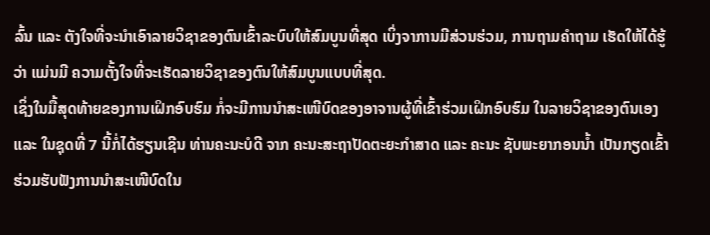ລົ້ນ ແລະ ຕັງໃຈທີ່ຈະນຳເອົາລາຍວິຊາຂອງຕົນເຂົ້າລະບົບໃຫ້ສົມບູນທີ່ສຸດ ເບິ່ງຈາການມີສ່ວນຮ່ວມ, ການຖາມຄຳຖາມ ເຮັດໃຫ້ໄດ້ຮູ້ວ່າ ແມ່ນມີ ຄວາມຕັ້ງໃຈທີ່ຈະເຮັດລາຍວິຊາຂອງຕົນໃຫ້ສົມບູນແບບທີ່ສຸດ.
ເຊິ່ງໃນມື້ສຸດທ້າຍຂອງການເຝິກອົບຮົມ ກໍ່ຈະມີການນຳສະເໜີບົດຂອງອາຈານຜູ້ທີ່ເຂົ້າຮ່ວມເຝິກອົບຮົມ ໃນລາຍວິຊາຂອງຕົນເອງ ແລະ ໃນຊຸດທີ່ 7 ນີ້ກໍ່ໄດ້ຮຽນເຊີນ ທ່ານຄະນະບໍດີ ຈາກ ຄະນະສະຖາປັດຕະຍະກຳສາດ ແລະ ຄະນະ ຊັບພະຍາກອນນ້ຳ ເປັນກຽດເຂົ້າຮ່ວມຮັບຟັງການນຳສະເໜີບົດໃນ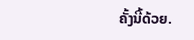ຄັ້ງນີ້ດ້ວຍ.